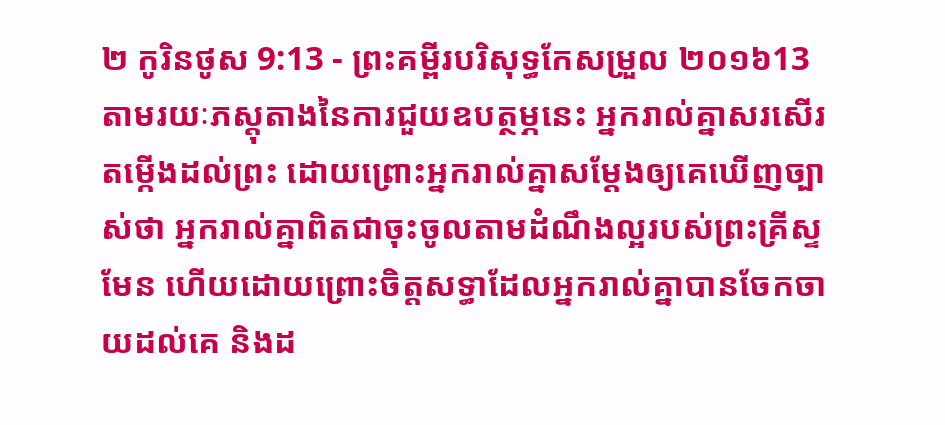២ កូរិនថូស 9:13 - ព្រះគម្ពីរបរិសុទ្ធកែសម្រួល ២០១៦13 តាមរយៈភស្តុតាងនៃការជួយឧបត្ថម្ភនេះ អ្នករាល់គ្នាសរសើរតម្កើងដល់ព្រះ ដោយព្រោះអ្នករាល់គ្នាសម្ដែងឲ្យគេឃើញច្បាស់ថា អ្នករាល់គ្នាពិតជាចុះចូលតាមដំណឹងល្អរបស់ព្រះគ្រីស្ទមែន ហើយដោយព្រោះចិត្តសទ្ធាដែលអ្នករាល់គ្នាបានចែកចាយដល់គេ និងដ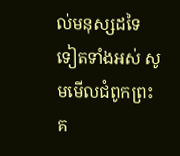ល់មនុស្សដទៃទៀតទាំងអស់ សូមមើលជំពូកព្រះគ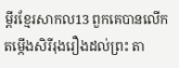ម្ពីរខ្មែរសាកល13 ពួកគេបានលើកតម្កើងសិរីរុងរឿងដល់ព្រះ តា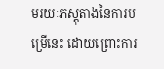មរយៈភស្តុតាងនៃការបម្រើនេះ ដោយព្រោះការ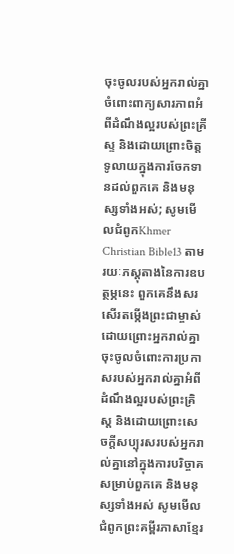ចុះចូលរបស់អ្នករាល់គ្នាចំពោះពាក្យសារភាពអំពីដំណឹងល្អរបស់ព្រះគ្រីស្ទ និងដោយព្រោះចិត្តទូលាយក្នុងការចែកទានដល់ពួកគេ និងមនុស្សទាំងអស់; សូមមើលជំពូកKhmer Christian Bible13 តាមរយៈភស្ដុតាងនៃការឧបត្ថម្ភនេះ ពួកគេនឹងសរសើរតម្កើងព្រះជាម្ចាស់ដោយព្រោះអ្នករាល់គ្នាចុះចូលចំពោះការប្រកាសរបស់អ្នករាល់គ្នាអំពីដំណឹងល្អរបស់ព្រះគ្រិស្ដ និងដោយព្រោះសេចក្ដីសប្បុរសរបស់អ្នករាល់គ្នានៅក្នុងការបរិច្ចាគសម្រាប់ពួកគេ និងមនុស្សទាំងអស់ សូមមើលជំពូកព្រះគម្ពីរភាសាខ្មែរ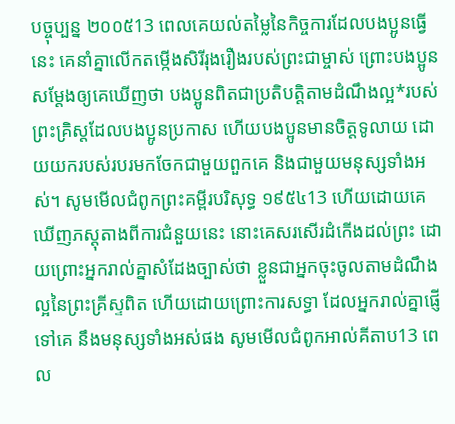បច្ចុប្បន្ន ២០០៥13 ពេលគេយល់តម្លៃនៃកិច្ចការដែលបងប្អូនធ្វើនេះ គេនាំគ្នាលើកតម្កើងសិរីរុងរឿងរបស់ព្រះជាម្ចាស់ ព្រោះបងប្អូនសម្តែងឲ្យគេឃើញថា បងប្អូនពិតជាប្រតិបត្តិតាមដំណឹងល្អ*របស់ព្រះគ្រិស្តដែលបងប្អូនប្រកាស ហើយបងប្អូនមានចិត្តទូលាយ ដោយយករបស់របរមកចែកជាមួយពួកគេ និងជាមួយមនុស្សទាំងអស់។ សូមមើលជំពូកព្រះគម្ពីរបរិសុទ្ធ ១៩៥៤13 ហើយដោយគេឃើញភស្តុតាងពីការជំនួយនេះ នោះគេសរសើរដំកើងដល់ព្រះ ដោយព្រោះអ្នករាល់គ្នាសំដែងច្បាស់ថា ខ្លួនជាអ្នកចុះចូលតាមដំណឹងល្អនៃព្រះគ្រីស្ទពិត ហើយដោយព្រោះការសទ្ធា ដែលអ្នករាល់គ្នាផ្ញើទៅគេ នឹងមនុស្សទាំងអស់ផង សូមមើលជំពូកអាល់គីតាប13 ពេល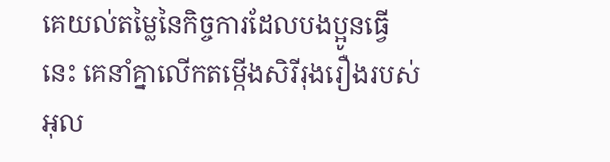គេយល់តម្លៃនៃកិច្ចការដែលបងប្អូនធ្វើនេះ គេនាំគ្នាលើកតម្កើងសិរីរុងរឿងរបស់អុល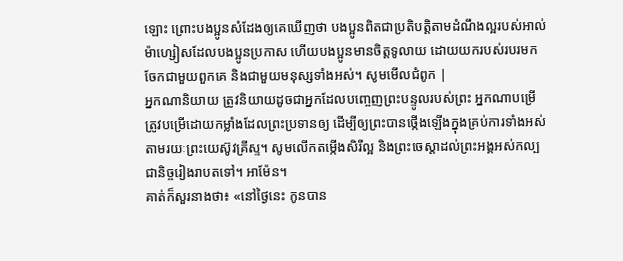ឡោះ ព្រោះបងប្អូនសំដែងឲ្យគេឃើញថា បងប្អូនពិតជាប្រតិបត្តិតាមដំណឹងល្អរបស់អាល់ម៉ាហ្សៀសដែលបងប្អូនប្រកាស ហើយបងប្អូនមានចិត្ដទូលាយ ដោយយករបស់របរមកចែកជាមួយពួកគេ និងជាមួយមនុស្សទាំងអស់។ សូមមើលជំពូក |
អ្នកណានិយាយ ត្រូវនិយាយដូចជាអ្នកដែលបញ្ចេញព្រះបន្ទូលរបស់ព្រះ អ្នកណាបម្រើ ត្រូវបម្រើដោយកម្លាំងដែលព្រះប្រទានឲ្យ ដើម្បីឲ្យព្រះបានថ្កើងឡើងក្នុងគ្រប់ការទាំងអស់ តាមរយៈព្រះយេស៊ូវគ្រីស្ទ។ សូមលើកតម្កើងសិរីល្អ និងព្រះចេស្តាដល់ព្រះអង្គអស់កល្បជានិច្ចរៀងរាបតទៅ។ អាម៉ែន។
គាត់ក៏សួរនាងថា៖ «នៅថ្ងៃនេះ កូនបាន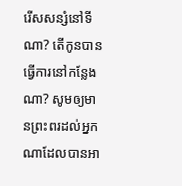រើសសន្សំនៅទីណា? តើកូនបានធ្វើការនៅកន្លែងណា? សូមឲ្យមានព្រះពរដល់អ្នកណាដែលបានអា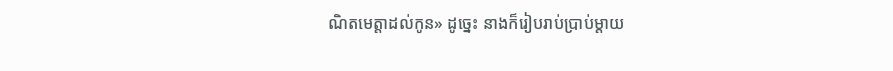ណិតមេត្តាដល់កូន» ដូច្នេះ នាងក៏រៀបរាប់ប្រាប់ម្តាយ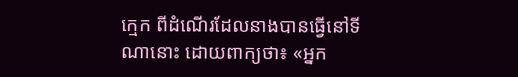ក្មេក ពីដំណើរដែលនាងបានធ្វើនៅទីណានោះ ដោយពាក្យថា៖ «អ្នក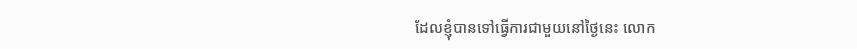ដែលខ្ញុំបានទៅធ្វើការជាមួយនៅថ្ងៃនេះ លោក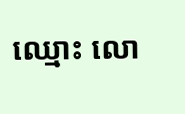ឈ្មោះ លោ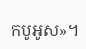កបូអូស»។